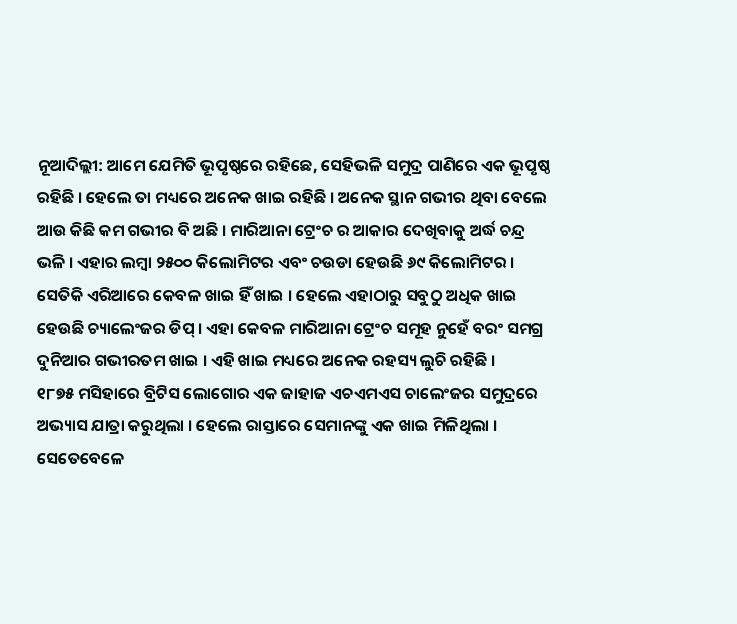ନୂଆଦିଲ୍ଲୀ: ଆମେ ଯେମିତି ଭୂପୃଷ୍ଠରେ ରହିଛେ, ସେହିଭଳି ସମୁଦ୍ର ପାଣିରେ ଏକ ଭୂପୃଷ୍ଠ ରହିଛି । ହେଲେ ତା ମଧ୍ୟରେ ଅନେକ ଖାଇ ରହିଛି । ଅନେକ ସ୍ଥାନ ଗଭୀର ଥିବା ବେଲେ ଆଉ କିଛି କମ ଗଭୀର ବି ଅଛି । ମାରିଆନା ଟ୍ରେଂଚ ର ଆକାର ଦେଖିବାକୁ ଅର୍ଦ୍ଧ ଚନ୍ଦ୍ର ଭଳି । ଏହାର ଲମ୍ବା ୨୫୦୦ କିଲୋମିଟର ଏବଂ ଚଉଡା ହେଉଛି ୬୯ କିଲୋମିଟର । ସେତିକି ଏରିଆରେ କେବଳ ଖାଇ ହିଁ ଖାଇ । ହେଲେ ଏହାଠାରୁ ସବୁଠୁ ଅଧିକ ଖାଇ ହେଉଛି ଚ୍ୟାଲେଂଜର ଡିପ୍ । ଏହା କେବଳ ମାରିଆନା ଟ୍ରେଂଚ ସମୂହ ନୁହେଁ ବରଂ ସମଗ୍ର ଦୁନିଆର ଗଭୀରତମ ଖାଇ । ଏହି ଖାଇ ମଧ୍ୟରେ ଅନେକ ରହସ୍ୟ ଲୁଚି ରହିଛି ।
୧୮୭୫ ମସିହାରେ ବ୍ରିଟିସ ଲୋଗୋର ଏକ ଜାହାଜ ଏଚଏମଏସ ଚାଲେଂଜର ସମୁଦ୍ରରେ ଅଭ୍ୟାସ ଯାତ୍ରା କରୁଥିଲା । ହେଲେ ରାସ୍ତାରେ ସେମାନଙ୍କୁ ଏକ ଖାଇ ମିଳିଥିଲା । ସେତେବେଳେ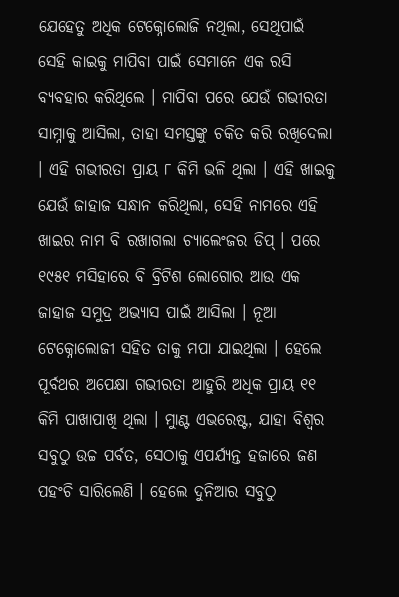ଯେହେତୁ ଅଧିକ ଟେକ୍ନୋଲୋଜି ନଥିଲା, ସେଥିପାଇଁ ସେହି କାଇକୁ ମାପିବା ପାଇଁ ସେମାନେ ଏକ ରସି ବ୍ୟବହାର କରିଥିଲେ । ମାପିବା ପରେ ଯେଉଁ ଗଭୀରତା ସାମ୍ନାକୁ ଆସିଲା, ତାହା ସମସ୍ତଙ୍କୁ ଚକିତ କରି ରଖିଦେଲା । ଏହି ଗଭୀରତା ପ୍ରାୟ ୮ କିମି ଭଳି ଥିଲା । ଏହି ଖାଇକୁ ଯେଉଁ ଜାହାଜ ସନ୍ଧାନ କରିଥିଲା, ସେହି ନାମରେ ଏହି ଖାଇର ନାମ ବି ରଖାଗଲା ଚ୍ୟାଲେଂଜର ଡିପ୍ । ପରେ ୧୯୫୧ ମସିହାରେ ବି ବ୍ରିଟିଶ ଲୋଗୋର ଆଉ ଏକ ଜାହାଜ ସମୁଦ୍ର ଅଭ୍ୟାସ ପାଇଁ ଆସିଲା । ନୂଆ ଟେକ୍ନୋଲୋଜୀ ସହିତ ତାକୁ ମପା ଯାଇଥିଲା । ହେଲେ ପୂର୍ବଥର ଅପେକ୍ଷା ଗଭୀରତା ଆହୁରି ଅଧିକ ପ୍ରାୟ ୧୧ କିମି ପାଖାପାଖି ଥିଲା । ମାୁଣ୍ଟ ଏଭରେଷ୍ଟ, ଯାହା ବିଶ୍ୱର ସବୁଠୁ ଉଚ୍ଚ ପର୍ବତ, ସେଠାକୁ ଏପର୍ଯ୍ୟନ୍ତ ହଜାରେ ଜଣ ପହଂଚି ସାରିଲେଣି । ହେଲେ ଦୁନିଆର ସବୁଠୁ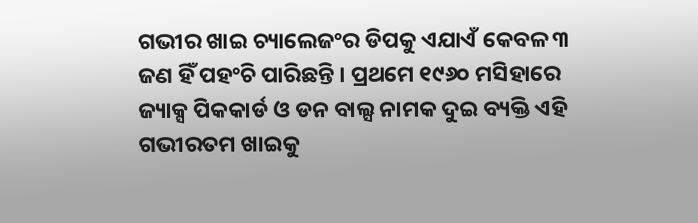ଗଭୀର ଖାଇ ଚ୍ୟାଲେଜଂର ଡିପକୁ ଏଯାଏଁ କେବଳ ୩ ଜଣ ହିଁ ପହଂଚି ପାରିଛନ୍ତି । ପ୍ରଥମେ ୧୯୬୦ ମସିହାରେ ଜ୍ୟାକ୍ସ ପିକକାର୍ଡ ଓ ଡନ ବାଲ୍ସ ନାମକ ଦୁଇ ବ୍ୟକ୍ତି ଏହି ଗଭୀରତମ ଖାଇକୁ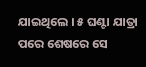ଯାଇଥିଲେ । ୫ ଘଣ୍ଟା ଯାତ୍ରା ପରେ ଶେଷରେ ସେ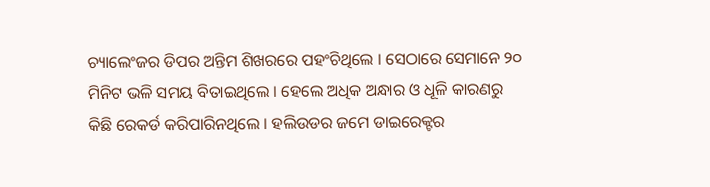ଚ୍ୟାଲେଂଜର ଡିପର ଅନ୍ତିମ ଶିଖରରେ ପହଂଚିଥିଲେ । ସେଠାରେ ସେମାନେ ୨୦ ମିନିଟ ଭଳି ସମୟ ବିତାଇଥିଲେ । ହେଲେ ଅଧିକ ଅନ୍ଧାର ଓ ଧୂଳି କାରଣରୁ କିଛି ରେକର୍ଡ କରିପାରିନଥିଲେ । ହଲିଉଡର ଜମେ ଡାଇରେକ୍ଟର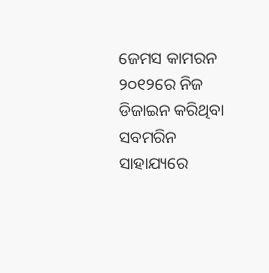ଜେମସ କାମରନ ୨୦୧୨ରେ ନିଜ ଡିଜାଇନ କରିଥିବା ସବମରିନ ସାହାଯ୍ୟରେ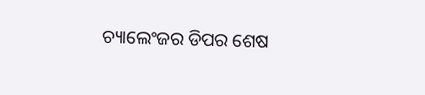ଚ୍ୟାଲେଂଜର ଡିପର ଶେଷ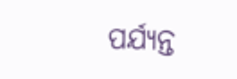ପର୍ଯ୍ୟନ୍ତ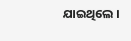ଯାଇଥିଲେ ।